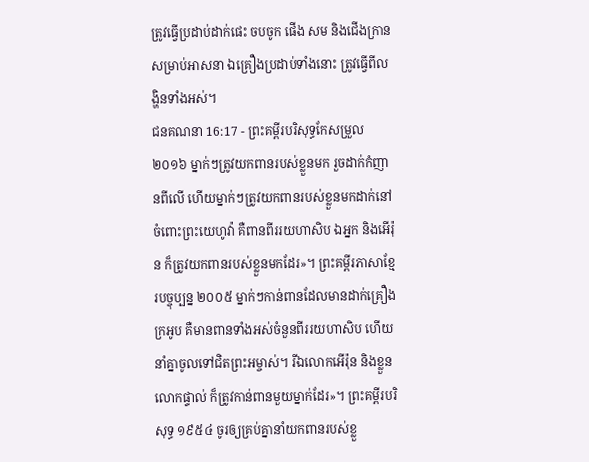ត្រូវធ្វើប្រដាប់ដាក់ផេះ ចបចូក ផើង សម និងជើងក្រានសម្រាប់អាសនា ឯគ្រឿងប្រដាប់ទាំងនោះ ត្រូវធ្វើពីលង្ហិនទាំងអស់។
ជនគណនា 16:17 - ព្រះគម្ពីរបរិសុទ្ធកែសម្រួល ២០១៦ ម្នាក់ៗត្រូវយកពានរបស់ខ្លួនមក រួចដាក់កំញានពីលើ ហើយម្នាក់ៗត្រូវយកពានរបស់ខ្លួនមកដាក់នៅចំពោះព្រះយេហូវ៉ា គឺពានពីររយហាសិប ឯអ្នក និងអើរ៉ុន ក៏ត្រូវយកពានរបស់ខ្លួនមកដែរ»។ ព្រះគម្ពីរភាសាខ្មែរបច្ចុប្បន្ន ២០០៥ ម្នាក់ៗកាន់ពានដែលមានដាក់គ្រឿងក្រអូប គឺមានពានទាំងអស់ចំនួនពីររយហាសិប ហើយនាំគ្នាចូលទៅជិតព្រះអម្ចាស់។ រីឯលោកអើរ៉ុន និងខ្លួនលោកផ្ទាល់ ក៏ត្រូវកាន់ពានមួយម្នាក់ដែរ»។ ព្រះគម្ពីរបរិសុទ្ធ ១៩៥៤ ចូរឲ្យគ្រប់គ្នានាំយកពានរបស់ខ្លួ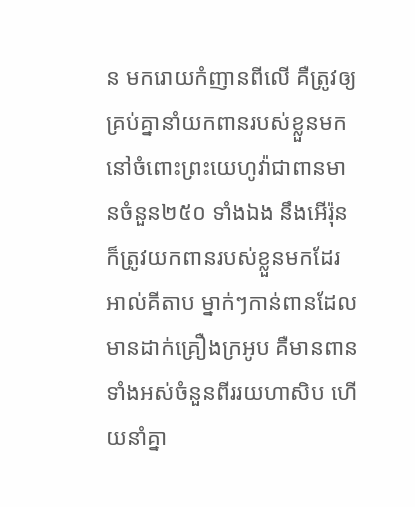ន មករោយកំញានពីលើ គឺត្រូវឲ្យគ្រប់គ្នានាំយកពានរបស់ខ្លួនមក នៅចំពោះព្រះយេហូវ៉ាជាពានមានចំនួន២៥០ ទាំងឯង នឹងអើរ៉ុន ក៏ត្រូវយកពានរបស់ខ្លួនមកដែរ អាល់គីតាប ម្នាក់ៗកាន់ពានដែលមានដាក់គ្រឿងក្រអូប គឺមានពានទាំងអស់ចំនួនពីររយហាសិប ហើយនាំគ្នា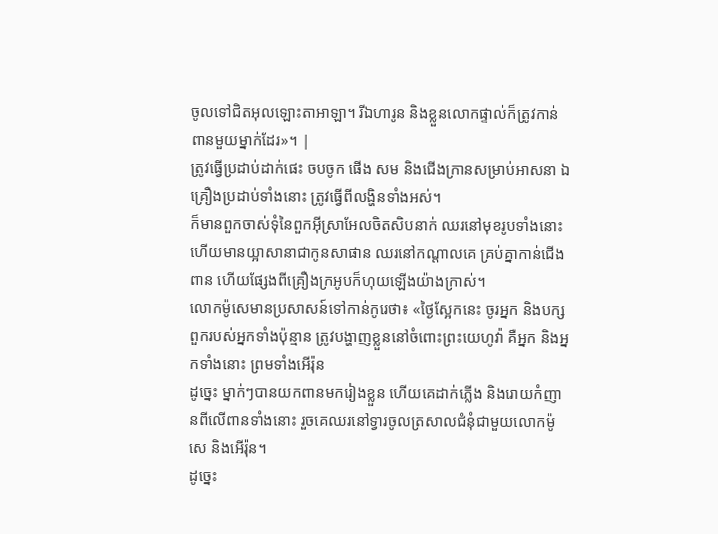ចូលទៅជិតអុលឡោះតាអាឡា។ រីឯហារូន និងខ្លួនលោកផ្ទាល់ក៏ត្រូវកាន់ពានមួយម្នាក់ដែរ»។ |
ត្រូវធ្វើប្រដាប់ដាក់ផេះ ចបចូក ផើង សម និងជើងក្រានសម្រាប់អាសនា ឯគ្រឿងប្រដាប់ទាំងនោះ ត្រូវធ្វើពីលង្ហិនទាំងអស់។
ក៏មានពួកចាស់ទុំនៃពួកអ៊ីស្រាអែលចិតសិបនាក់ ឈរនៅមុខរូបទាំងនោះ ហើយមានយ្អាសានាជាកូនសាផាន ឈរនៅកណ្ដាលគេ គ្រប់គ្នាកាន់ជើងពាន ហើយផ្សែងពីគ្រឿងក្រអូបក៏ហុយឡើងយ៉ាងក្រាស់។
លោកម៉ូសេមានប្រសាសន៍ទៅកាន់កូរេថា៖ «ថ្ងៃស្អែកនេះ ចូរអ្នក និងបក្សពួករបស់អ្នកទាំងប៉ុន្មាន ត្រូវបង្ហាញខ្លួននៅចំពោះព្រះយេហូវ៉ា គឺអ្នក និងអ្នកទាំងនោះ ព្រមទាំងអើរ៉ុន
ដូច្នេះ ម្នាក់ៗបានយកពានមករៀងខ្លួន ហើយគេដាក់ភ្លើង និងរោយកំញានពីលើពានទាំងនោះ រួចគេឈរនៅទ្វារចូលត្រសាលជំនុំជាមួយលោកម៉ូសេ និងអើរ៉ុន។
ដូច្នេះ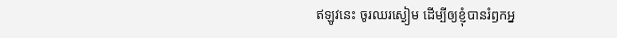ឥឡូវនេះ ចូរឈរស្ងៀម ដើម្បីឲ្យខ្ញុំបានរំឭកអ្ន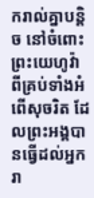ករាល់គ្នាបន្តិច នៅចំពោះព្រះយេហូវ៉ា ពីគ្រប់ទាំងអំពើសុចរិត ដែលព្រះអង្គបានធ្វើដល់អ្នករា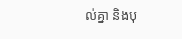ល់គ្នា និងបុ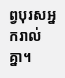ព្វបុរសអ្នករាល់គ្នា។